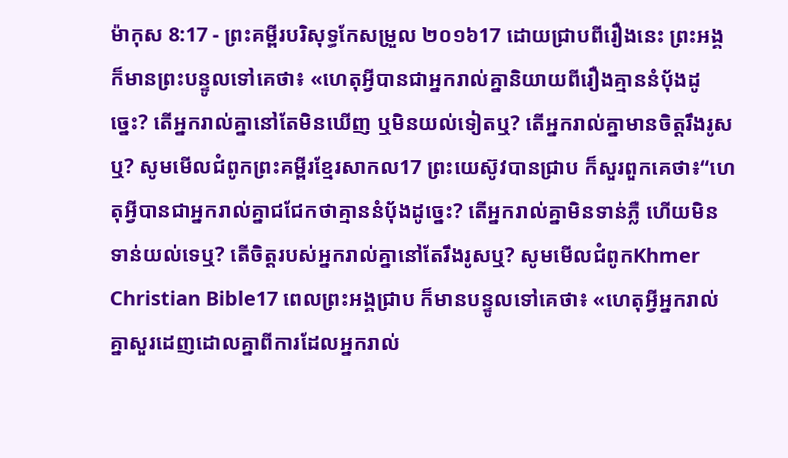ម៉ាកុស 8:17 - ព្រះគម្ពីរបរិសុទ្ធកែសម្រួល ២០១៦17 ដោយជ្រាបពីរឿងនេះ ព្រះអង្គក៏មានព្រះបន្ទូលទៅគេថា៖ «ហេតុអ្វីបានជាអ្នករាល់គ្នានិយាយពីរឿងគ្មាននំបុ័ងដូច្នេះ? តើអ្នករាល់គ្នានៅតែមិនឃើញ ឬមិនយល់ទៀតឬ? តើអ្នករាល់គ្នាមានចិត្តរឹងរូសឬ? សូមមើលជំពូកព្រះគម្ពីរខ្មែរសាកល17 ព្រះយេស៊ូវបានជ្រាប ក៏សួរពួកគេថា៖“ហេតុអ្វីបានជាអ្នករាល់គ្នាជជែកថាគ្មាននំប៉័ងដូច្នេះ? តើអ្នករាល់គ្នាមិនទាន់ភ្លឺ ហើយមិនទាន់យល់ទេឬ? តើចិត្តរបស់អ្នករាល់គ្នានៅតែរឹងរូសឬ? សូមមើលជំពូកKhmer Christian Bible17 ពេលព្រះអង្គជ្រាប ក៏មានបន្ទូលទៅគេថា៖ «ហេតុអ្វីអ្នករាល់គ្នាសួរដេញដោលគ្នាពីការដែលអ្នករាល់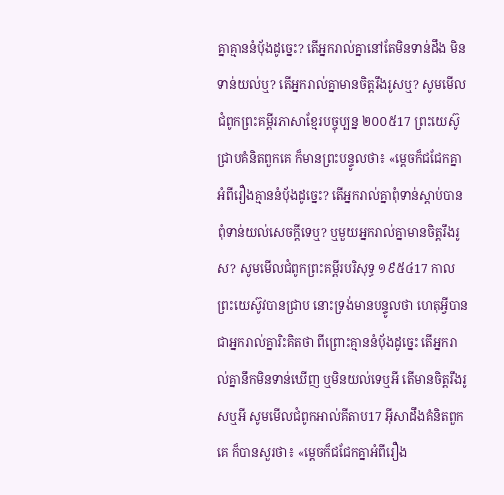គ្នាគ្មាននំប៉័ងដូច្នេះ? តើអ្នករាល់គ្នានៅតែមិនទាន់ដឹង មិនទាន់យល់ឬ? តើអ្នករាល់គ្នាមានចិត្ដរឹងរូសឬ? សូមមើលជំពូកព្រះគម្ពីរភាសាខ្មែរបច្ចុប្បន្ន ២០០៥17 ព្រះយេស៊ូជ្រាបគំនិតពួកគេ ក៏មានព្រះបន្ទូលថា៖ «ម្ដេចក៏ជជែកគ្នាអំពីរឿងគ្មាននំប៉័ងដូច្នេះ? តើអ្នករាល់គ្នាពុំទាន់ស្ដាប់បាន ពុំទាន់យល់សេចក្ដីទេឬ? ឬមួយអ្នករាល់គ្នាមានចិត្តរឹងរូស? សូមមើលជំពូកព្រះគម្ពីរបរិសុទ្ធ ១៩៥៤17 កាលព្រះយេស៊ូវបានជ្រាប នោះទ្រង់មានបន្ទូលថា ហេតុអ្វីបានជាអ្នករាល់គ្នារិះគិតថា ពីព្រោះគ្មាននំបុ័ងដូច្នេះ តើអ្នករាល់គ្នានឹកមិនទាន់ឃើញ ឬមិនយល់ទេឬអី តើមានចិត្តរឹងរូសឬអី សូមមើលជំពូកអាល់គីតាប17 អ៊ីសាដឹងគំនិតពួកគេ ក៏បានសួរថា៖ «ម្ដេចក៏ជជែកគ្នាអំពីរឿង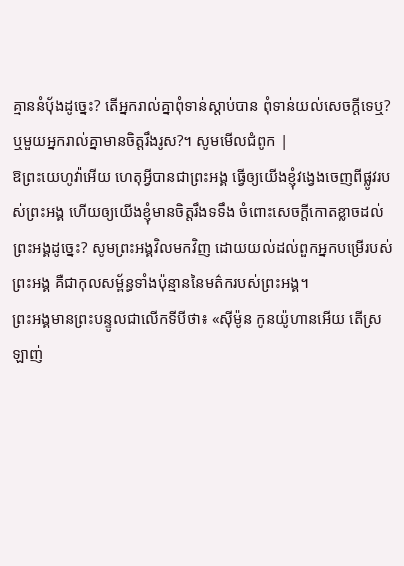គ្មាននំបុ័ងដូច្នេះ? តើអ្នករាល់គ្នាពុំទាន់ស្ដាប់បាន ពុំទាន់យល់សេចក្ដីទេឬ? ឬមួយអ្នករាល់គ្នាមានចិត្ដរឹងរូស?។ សូមមើលជំពូក |
ឱព្រះយេហូវ៉ាអើយ ហេតុអ្វីបានជាព្រះអង្គ ធ្វើឲ្យយើងខ្ញុំវង្វេងចេញពីផ្លូវរបស់ព្រះអង្គ ហើយឲ្យយើងខ្ញុំមានចិត្តរឹងទទឹង ចំពោះសេចក្ដីកោតខ្លាចដល់ព្រះអង្គដូច្នេះ? សូមព្រះអង្គវិលមកវិញ ដោយយល់ដល់ពួកអ្នកបម្រើរបស់ព្រះអង្គ គឺជាកុលសម្ព័ន្ធទាំងប៉ុន្មាននៃមត៌ករបស់ព្រះអង្គ។
ព្រះអង្គមានព្រះបន្ទូលជាលើកទីបីថា៖ «ស៊ីម៉ូន កូនយ៉ូហានអើយ តើស្រឡាញ់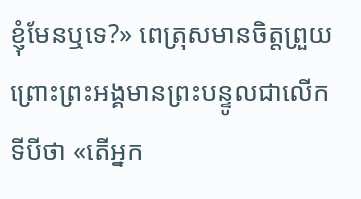ខ្ញុំមែនឬទេ?» ពេត្រុសមានចិត្តព្រួយ ព្រោះព្រះអង្គមានព្រះបន្ទូលជាលើកទីបីថា «តើអ្នក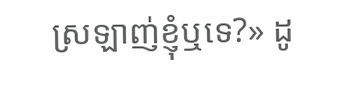ស្រឡាញ់ខ្ញុំឬទេ?» ដូ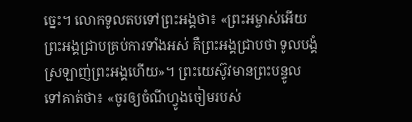ច្នេះ។ លោកទូលតបទៅព្រះអង្គថា៖ «ព្រះអម្ចាស់អើយ ព្រះអង្គជ្រាបគ្រប់ការទាំងអស់ គឺព្រះអង្គជ្រាបថា ទូលបង្គំស្រឡាញ់ព្រះអង្គហើយ»។ ព្រះយេស៊ូវមានព្រះបន្ទូលទៅគាត់ថា៖ «ចូរឲ្យចំណីហ្វូងចៀមរបស់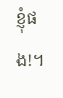ខ្ញុំផង!។